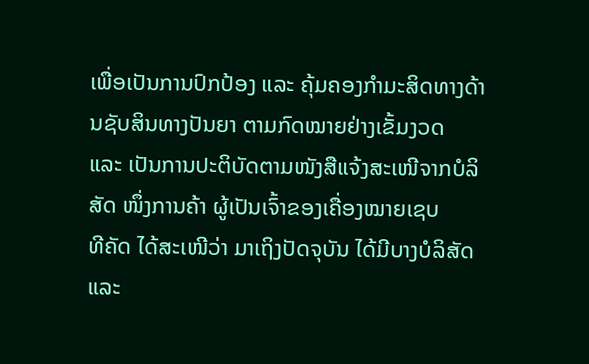ເພື່ອເປັນການປົກປ້ອງ ແລະ ຄຸ້ມຄອງກຳມະສິດທາງດ້ານຊັບສິນທາງປັນຍາ ຕາມກົດໝາຍຢ່າງເຂັ້ມງວດ
ແລະ ເປັນການປະຕິບັດຕາມໜັງສືແຈ້ງສະເໜີຈາກບໍລິສັດ ໜຶ່ງການຄ້າ ຜູ້ເປັນເຈົ້າຂອງເຄື່ອງໝາຍເຊບ
ທີຄັດ ໄດ້ສະເໜີວ່າ ມາເຖິງປັດຈຸບັນ ໄດ້ມີບາງບໍລິສັດ ແລະ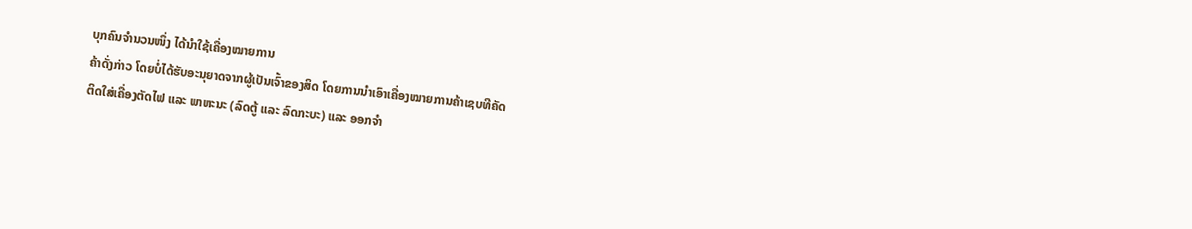ບຸກຄົນຈຳນວນໜຶ່ງ ໄດ້ນຳໃຊ້ເຄື່ອງໝາຍການ
ຄ້າດັ່ງກ່າວ ໂດຍບໍ່ໄດ້ຮັບອະນຸຍາດຈາກຜູ້ເປັນເຈົ້າຂອງສິດ ໂດຍການນຳເອົາເຄື່ອງໝາຍການຄ້າເຊບທີຄັດ
ຕິດໃສ່ເຄື່ອງຕັດໄຟ ແລະ ພາຫະນະ (ລົດຕູ້ ແລະ ລົດກະບະ) ແລະ ອອກຈຳ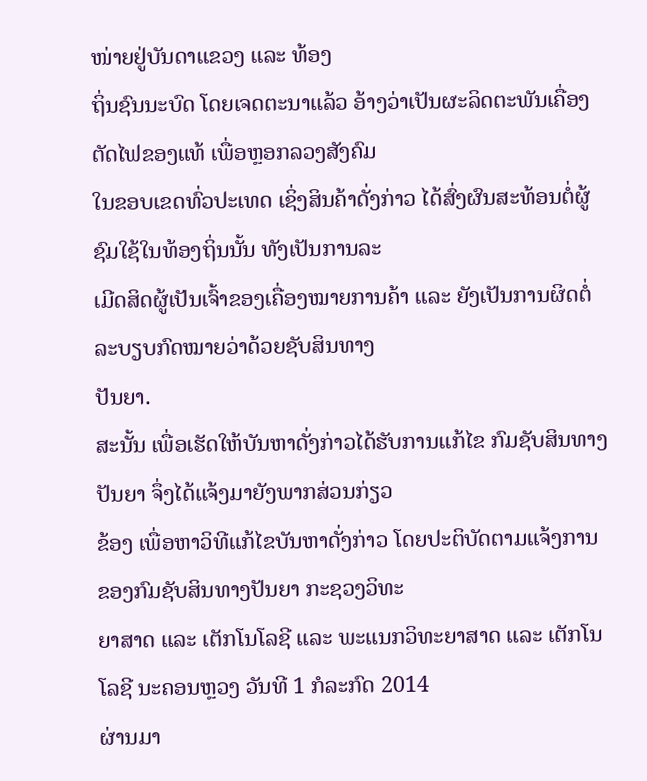ໜ່າຍຢູ່ບັນດາແຂວງ ແລະ ທ້ອງ
ຖິ່ນຊົນນະບົດ ໂດຍເຈດຕະນາແລ້ວ ອ້າງວ່າເປັນຜະລິດຕະພັນເຄື່ອງຕັດໄຟຂອງແທ້ ເພື່ອຫຼອກລວງສັງຄົມ
ໃນຂອບເຂດທົ່ວປະເທດ ເຊິ່ງສິນຄ້າດັ່ງກ່າວ ໄດ້ສົ່ງຜົນສະທ້ອນຕໍ່ຜູ້ຊົມໃຊ້ໃນທ້ອງຖິ່ນນັ້ນ ທັງເປັນການລະ
ເມີດສິດຜູ້ເປັນເຈົ້າຂອງເຄື່ອງໝາຍການຄ້າ ແລະ ຍັງເປັນການຜິດຕໍ່ລະບຽບກົດໝາຍວ່າດ້ວຍຊັບສິນທາງ
ປັນຍາ.
ສະນັ້ນ ເພື່ອເຮັດໃຫ້ບັນຫາດັ່ງກ່າວໄດ້ຮັບການແກ້ໄຂ ກົມຊັບສິນທາງປັນຍາ ຈຶ່ງໄດ້ແຈ້ງມາຍັງພາກສ່ວນກ່ຽວ
ຂ້ອງ ເພື່ອຫາວິທີແກ້ໄຂບັນຫາດັ່ງກ່າວ ໂດຍປະຕິບັດຕາມແຈ້ງການຂອງກົມຊັບສິນທາງປັນຍາ ກະຊວງວິທະ
ຍາສາດ ແລະ ເຕັກໂນໂລຊີ ແລະ ພະແນກວິທະຍາສາດ ແລະ ເຕັກໂນໂລຊີ ນະຄອນຫຼວງ ວັນທີ 1 ກໍລະກົດ 2014
ຜ່ານມາ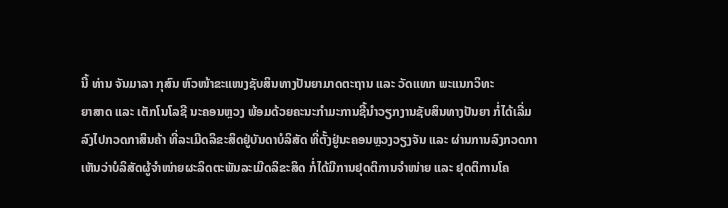ນີ້ ທ່ານ ຈັນມາລາ ກຸສົນ ຫົວໜ້າຂະແໜງຊັບສິນທາງປັນຍາມາດຕະຖານ ແລະ ວັດແທກ ພະແນກວິທະ
ຍາສາດ ແລະ ເຕັກໂນໂລຊີ ນະຄອນຫຼວງ ພ້ອມດ້ວຍຄະນະກຳມະການຊີ້ນຳວຽກງານຊັບສິນທາງປັນຍາ ກໍ່ໄດ້ເລີ່ມ
ລົງໄປກວດກາສິນຄ້າ ທີ່ລະເມີດລິຂະສິດຢູ່ບັນດາບໍລິສັດ ທີ່ຕັ້ງຢູ່ນະຄອນຫຼວງວຽງຈັນ ແລະ ຜ່ານການລົງກວດກາ
ເຫັນວ່າບໍລິສັດຜູ້ຈຳໜ່າຍຜະລິດຕະພັນລະເມີດລິຂະສິດ ກໍ່ໄດ້ມີການຢຸດຕິການຈຳໜ່າຍ ແລະ ຢຸດຕິການໂຄ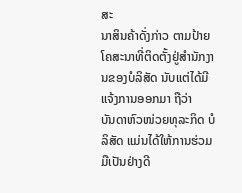ສະ
ນາສິນຄ້າດັ່ງກ່າວ ຕາມປ້າຍໂຄສະນາທີ່ຕິດຕັ້ງຢູ່ສຳນັກງານຂອງບໍລິສັດ ນັບແຕ່ໄດ້ມີແຈ້ງການອອກມາ ຖືວ່າ
ບັນດາຫົວໜ່ວຍທຸລະກິດ ບໍລິສັດ ແມ່ນໄດ້ໃຫ້ການຮ່ວມມືເປັນຢ່າງດີ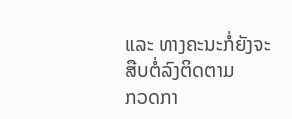ແລະ ທາງຄະນະກໍ່ຍັງຈະສືບຕໍ່ລົງຕິດຕາມ
ກວດກາ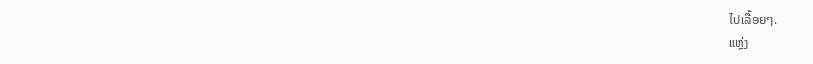ໄປເລື້ອຍໆ.
ແຫຼ່ງ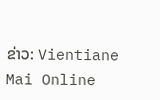ຂ່າວ: Vientiane Mai Online